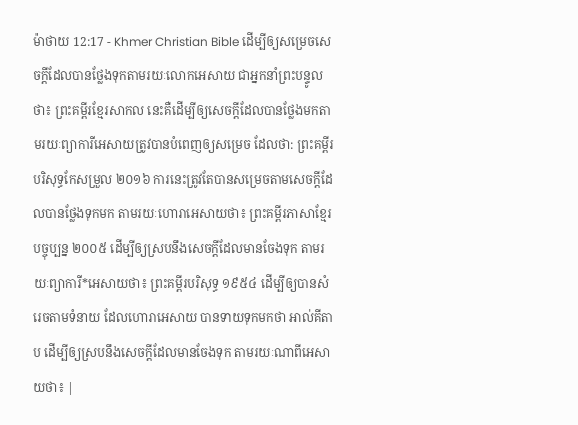ម៉ាថាយ 12:17 - Khmer Christian Bible ដើម្បីឲ្យសម្រេចសេចក្ដីដែលបានថ្លែងទុកតាមរយៈលោកអេសាយ ជាអ្នកនាំព្រះបន្ទូលថា៖ ព្រះគម្ពីរខ្មែរសាកល នេះគឺដើម្បីឲ្យសេចក្ដីដែលបានថ្លែងមកតាមរយៈព្យាការីអេសាយត្រូវបានបំពេញឲ្យសម្រេច ដែលថា: ព្រះគម្ពីរបរិសុទ្ធកែសម្រួល ២០១៦ ការនេះត្រូវតែបានសម្រេចតាមសេចក្តីដែលបានថ្លែងទុកមក តាមរយៈហោរាអេសាយថា៖ ព្រះគម្ពីរភាសាខ្មែរបច្ចុប្បន្ន ២០០៥ ដើម្បីឲ្យស្របនឹងសេចក្ដីដែលមានចែងទុក តាមរយៈព្យាការី*អេសាយថា៖ ព្រះគម្ពីរបរិសុទ្ធ ១៩៥៤ ដើម្បីឲ្យបានសំរេចតាមទំនាយ ដែលហោរាអេសាយ បានទាយទុកមកថា អាល់គីតាប ដើម្បីឲ្យស្របនឹងសេចក្ដីដែលមានចែងទុក តាមរយៈណាពីអេសាយថា៖ |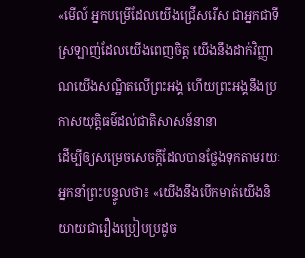«មើល៍ អ្នកបម្រើដែលយើងជ្រើសរើស ជាអ្នកជាទីស្រឡាញ់ដែលយើងពេញចិត្ត យើងនឹងដាក់វិញ្ញាណយើងសណ្ឋិតលើព្រះអង្គ ហើយព្រះអង្គនឹងប្រកាសយុត្តិធម៌ដល់ជាតិសាសន៍នានា
ដើម្បីឲ្យសម្រេចសេចក្ដីដែលបានថ្លែងទុកតាមរយៈអ្នកនាំព្រះបន្ទូលថា៖ «យើងនឹងបើកមាត់យើងនិយាយជារឿងប្រៀបប្រដូច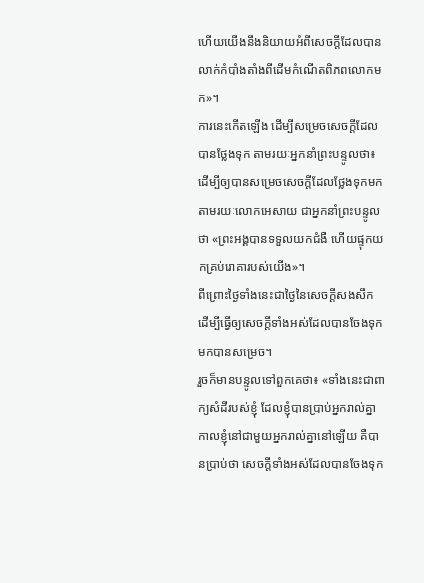ហើយយើងនឹងនិយាយអំពីសេចក្ដីដែលបានលាក់កំបាំងតាំងពីដើមកំណើតពិភពលោកមក»។
ការនេះកើតឡើង ដើម្បីសម្រេចសេចក្ដីដែលបានថ្លែងទុក តាមរយៈអ្នកនាំព្រះបន្ទូលថា៖
ដើម្បីឲ្យបានសម្រេចសេចក្ដីដែលថ្លែងទុកមកតាមរយៈលោកអេសាយ ជាអ្នកនាំព្រះបន្ទូលថា «ព្រះអង្គបានទទួលយកជំងឺ ហើយផ្ទុកយកគ្រប់រោគារបស់យើង»។
ពីព្រោះថ្ងៃទាំងនេះជាថ្ងៃនៃសេចក្ដីសងសឹក ដើម្បីធ្វើឲ្យសេចក្ដីទាំងអស់ដែលបានចែងទុកមកបានសម្រេច។
រួចក៏មានបន្ទូលទៅពួកគេថា៖ «ទាំងនេះជាពាក្យសំដីរបស់ខ្ញុំ ដែលខ្ញុំបានប្រាប់អ្នករាល់គ្នា កាលខ្ញុំនៅជាមួយអ្នករាល់គ្នានៅឡើយ គឺបានប្រាប់ថា សេចក្ដីទាំងអស់ដែលបានចែងទុក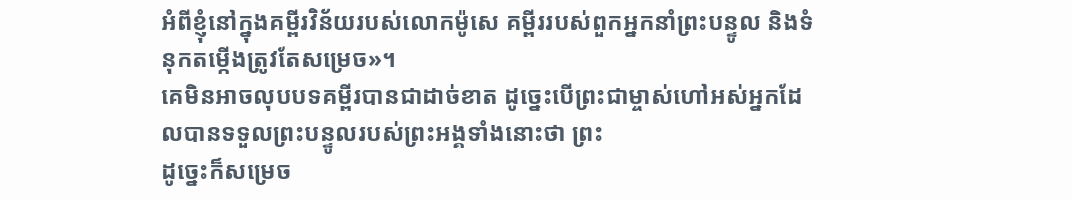អំពីខ្ញុំនៅក្នុងគម្ពីរវិន័យរបស់លោកម៉ូសេ គម្ពីររបស់ពួកអ្នកនាំព្រះបន្ទូល និងទំនុកតម្កើងត្រូវតែសម្រេច»។
គេមិនអាចលុបបទគម្ពីរបានជាដាច់ខាត ដូច្នេះបើព្រះជាម្ចាស់ហៅអស់អ្នកដែលបានទទួលព្រះបន្ទូលរបស់ព្រះអង្គទាំងនោះថា ព្រះ
ដូច្នេះក៏សម្រេច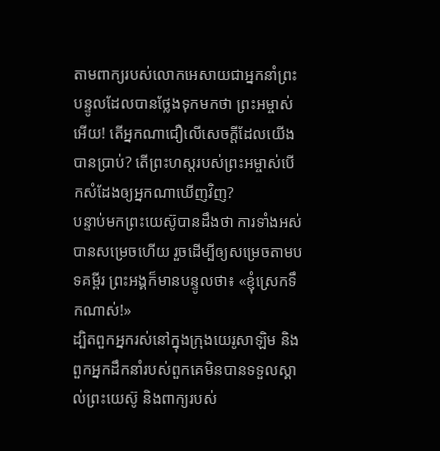តាមពាក្យរបស់លោកអេសាយជាអ្នកនាំព្រះបន្ទូលដែលបានថ្លែងទុកមកថា ព្រះអម្ចាស់អើយ! តើអ្នកណាជឿលើសេចក្ដីដែលយើងបានប្រាប់? តើព្រះហស្តរបស់ព្រះអម្ចាស់បើកសំដែងឲ្យអ្នកណាឃើញវិញ?
បន្ទាប់មកព្រះយេស៊ូបានដឹងថា ការទាំងអស់បានសម្រេចហើយ រួចដើម្បីឲ្យសម្រេចតាមបទគម្ពីរ ព្រះអង្គក៏មានបន្ទូលថា៖ «ខ្ញុំស្រេកទឹកណាស់!»
ដ្បិតពួកអ្នករស់នៅក្នុងក្រុងយេរូសាឡិម និងពួកអ្នកដឹកនាំរបស់ពួកគេមិនបានទទួលស្គាល់ព្រះយេស៊ូ និងពាក្យរបស់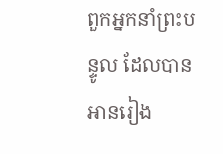ពួកអ្នកនាំព្រះបន្ទូល ដែលបានអានរៀង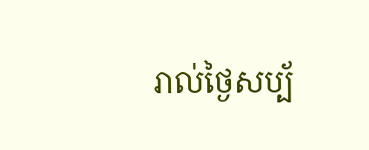រាល់ថ្ងៃសប្ប័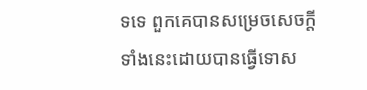ទទេ ពួកគេបានសម្រេចសេចក្ដីទាំងនេះដោយបានធ្វើទោស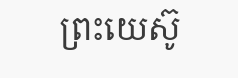ព្រះយេស៊ូ